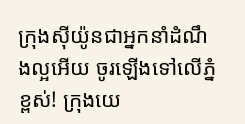ក្រុងស៊ីយ៉ូនជាអ្នកនាំដំណឹងល្អអើយ ចូរឡើងទៅលើភ្នំខ្ពស់! ក្រុងយេ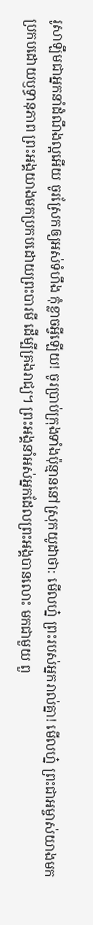រូសាឡឹមជាអ្នកនាំដំណឹងល្អអើយ ចូរស្រែកឲ្យអស់ទំហឹង កុំខ្លាចអ្វីឡើយ! ចូរប្រាប់ក្រុងទាំងប៉ុន្មាននៅស្រុកយូដាថា: មើលហ្ន៎ ព្រះរបស់អ្នករាល់គ្នា! មើលហ្ន៎ ព្រះជាអម្ចាស់យាងមក ប្រកបដោយឫទ្ធានុភាព ព្រះអង្គយាងមកប្រកបដោយព្រះបារមី ដើម្បីគ្រងរាជ្យ។ ព្រះអង្គនាំអស់អ្នកដែលព្រះអង្គបានលោះ មកជាមួយ ពួ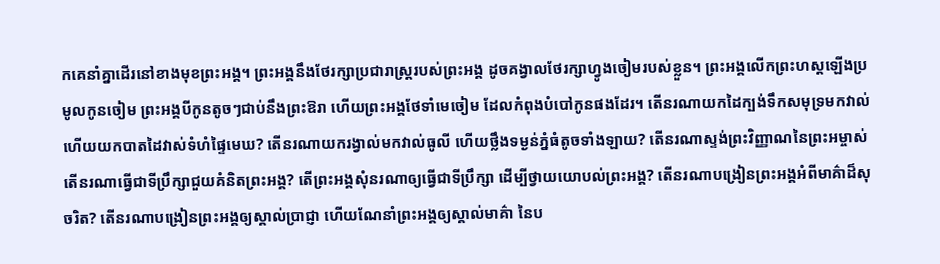កគេនាំគ្នាដើរនៅខាងមុខព្រះអង្គ។ ព្រះអង្គនឹងថែរក្សាប្រជារាស្ត្ររបស់ព្រះអង្គ ដូចគង្វាលថែរក្សាហ្វូងចៀមរបស់ខ្លួន។ ព្រះអង្គលើកព្រះហស្ដឡើងប្រមូលកូនចៀម ព្រះអង្គបីកូនតូចៗជាប់នឹងព្រះឱរា ហើយព្រះអង្គថែទាំមេចៀម ដែលកំពុងបំបៅកូនផងដែរ។ តើនរណាយកដៃក្បង់ទឹកសមុទ្រមកវាល់ ហើយយកបាតដៃវាស់ទំហំផ្ទៃមេឃ? តើនរណាយករង្វាល់មកវាល់ធូលី ហើយថ្លឹងទម្ងន់ភ្នំធំតូចទាំងឡាយ? តើនរណាស្ទង់ព្រះវិញ្ញាណនៃព្រះអម្ចាស់ តើនរណាធ្វើជាទីប្រឹក្សាជួយគំនិតព្រះអង្គ? តើព្រះអង្គសុំនរណាឲ្យធ្វើជាទីប្រឹក្សា ដើម្បីថ្វាយយោបល់ព្រះអង្គ? តើនរណាបង្រៀនព្រះអង្គអំពីមាគ៌ាដ៏សុចរិត? តើនរណាបង្រៀនព្រះអង្គឲ្យស្គាល់ប្រាជ្ញា ហើយណែនាំព្រះអង្គឲ្យស្គាល់មាគ៌ា នៃប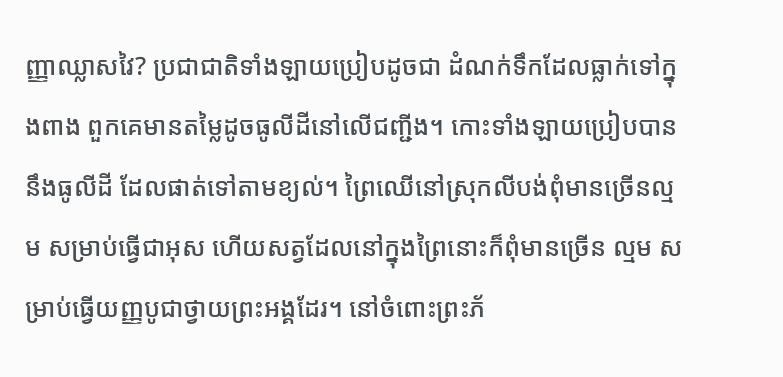ញ្ញាឈ្លាសវៃ? ប្រជាជាតិទាំងឡាយប្រៀបដូចជា ដំណក់ទឹកដែលធ្លាក់ទៅក្នុងពាង ពួកគេមានតម្លៃដូចធូលីដីនៅលើជញ្ជីង។ កោះទាំងឡាយប្រៀបបាននឹងធូលីដី ដែលផាត់ទៅតាមខ្យល់។ ព្រៃឈើនៅស្រុកលីបង់ពុំមានច្រើនល្មម សម្រាប់ធ្វើជាអុស ហើយសត្វដែលនៅក្នុងព្រៃនោះក៏ពុំមានច្រើន ល្មម សម្រាប់ធ្វើយញ្ញបូជាថ្វាយព្រះអង្គដែរ។ នៅចំពោះព្រះភ័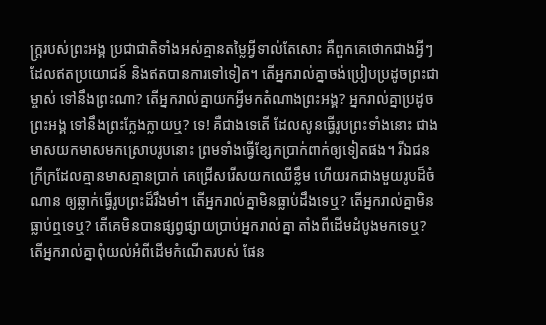ក្ត្ររបស់ព្រះអង្គ ប្រជាជាតិទាំងអស់គ្មានតម្លៃអ្វីទាល់តែសោះ គឺពួកគេថោកជាងអ្វីៗដែលឥតប្រយោជន៍ និងឥតបានការទៅទៀត។ តើអ្នករាល់គ្នាចង់ប្រៀបប្រដូចព្រះជាម្ចាស់ ទៅនឹងព្រះណា? តើអ្នករាល់គ្នាយកអ្វីមកតំណាងព្រះអង្គ? អ្នករាល់គ្នាប្រដូចព្រះអង្គ ទៅនឹងព្រះក្លែងក្លាយឬ? ទេ! គឺជាងទេតើ ដែលសូនធ្វើរូបព្រះទាំងនោះ ជាងមាសយកមាសមកស្រោបរូបនោះ ព្រមទាំងធ្វើខ្សែកប្រាក់ពាក់ឲ្យទៀតផង។ រីឯជនក្រីក្រដែលគ្មានមាសគ្មានប្រាក់ គេជ្រើសរើសយកឈើខ្លឹម ហើយរកជាងមួយរូបដ៏ចំណាន ឲ្យឆ្លាក់ធ្វើរូបព្រះដ៏រឹងមាំ។ តើអ្នករាល់គ្នាមិនធ្លាប់ដឹងទេឬ? តើអ្នករាល់គ្នាមិនធ្លាប់ឮទេឬ? តើគេមិនបានផ្សព្វផ្សាយប្រាប់អ្នករាល់គ្នា តាំងពីដើមដំបូងមកទេឬ? តើអ្នករាល់គ្នាពុំយល់អំពីដើមកំណើតរបស់ ផែន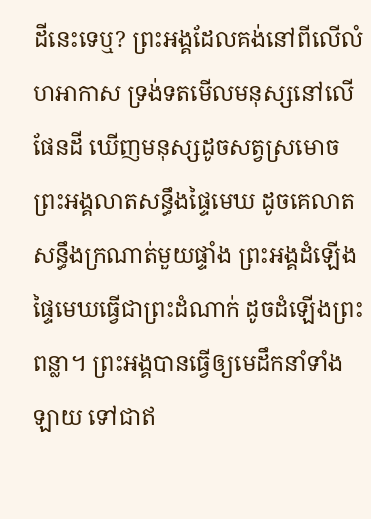ដីនេះទេឬ? ព្រះអង្គដែលគង់នៅពីលើលំហអាកាស ទ្រង់ទតមើលមនុស្សនៅលើផែនដី ឃើញមនុស្សដូចសត្វស្រមោច ព្រះអង្គលាតសន្ធឹងផ្ទៃមេឃ ដូចគេលាតសន្ធឹងក្រណាត់មួយផ្ទាំង ព្រះអង្គដំឡើងផ្ទៃមេឃធ្វើជាព្រះដំណាក់ ដូចដំឡើងព្រះពន្លា។ ព្រះអង្គបានធ្វើឲ្យមេដឹកនាំទាំងឡាយ ទៅជាឥ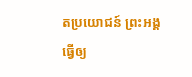តប្រយោជន៍ ព្រះអង្គធ្វើឲ្យ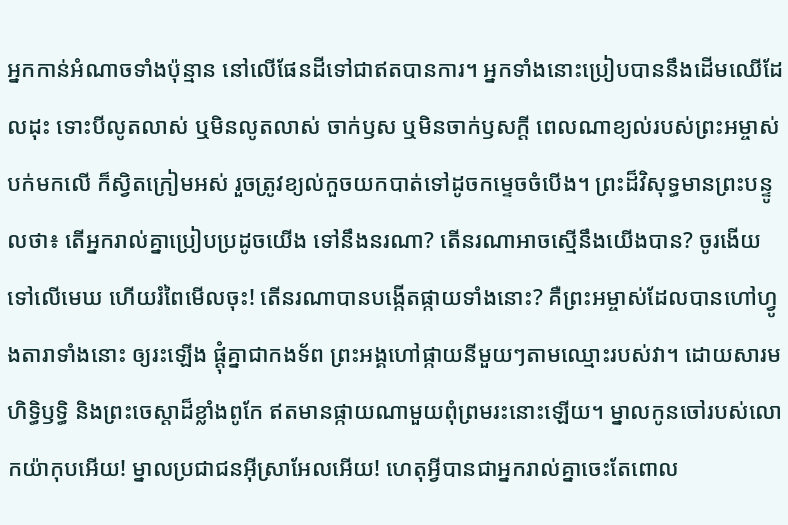អ្នកកាន់អំណាចទាំងប៉ុន្មាន នៅលើផែនដីទៅជាឥតបានការ។ អ្នកទាំងនោះប្រៀបបាននឹងដើមឈើដែលដុះ ទោះបីលូតលាស់ ឬមិនលូតលាស់ ចាក់ឫស ឬមិនចាក់ឫសក្ដី ពេលណាខ្យល់របស់ព្រះអម្ចាស់បក់មកលើ ក៏ស្វិតក្រៀមអស់ រួចត្រូវខ្យល់កួចយកបាត់ទៅដូចកម្ទេចចំបើង។ ព្រះដ៏វិសុទ្ធមានព្រះបន្ទូលថា៖ តើអ្នករាល់គ្នាប្រៀបប្រដូចយើង ទៅនឹងនរណា? តើនរណាអាចស្មើនឹងយើងបាន? ចូរងើយទៅលើមេឃ ហើយរំពៃមើលចុះ! តើនរណាបានបង្កើតផ្កាយទាំងនោះ? គឺព្រះអម្ចាស់ដែលបានហៅហ្វូងតារាទាំងនោះ ឲ្យរះឡើង ផ្ដុំគ្នាជាកងទ័ព ព្រះអង្គហៅផ្កាយនីមួយៗតាមឈ្មោះរបស់វា។ ដោយសារមហិទ្ធិឫទ្ធិ និងព្រះចេស្ដាដ៏ខ្លាំងពូកែ ឥតមានផ្កាយណាមួយពុំព្រមរះនោះឡើយ។ ម្នាលកូនចៅរបស់លោកយ៉ាកុបអើយ! ម្នាលប្រជាជនអ៊ីស្រាអែលអើយ! ហេតុអ្វីបានជាអ្នករាល់គ្នាចេះតែពោល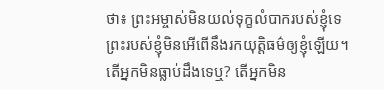ថា៖ ព្រះអម្ចាស់មិនយល់ទុក្ខលំបាករបស់ខ្ញុំទេ ព្រះរបស់ខ្ញុំមិនអើពើនឹងរកយុត្តិធម៌ឲ្យខ្ញុំឡើយ។ តើអ្នកមិនធ្លាប់ដឹងទេឬ? តើអ្នកមិន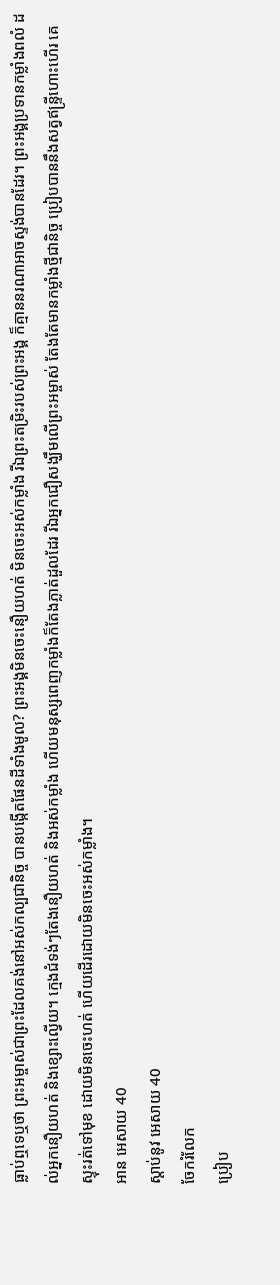ធ្លាប់ឮទេឬថា ព្រះអម្ចាស់ជាព្រះដែលគង់នៅអស់កល្បជានិច្ច បានបង្កើតផែនដីទាំងមូល? ព្រះអង្គមិនចេះនឿយហត់ មិនចេះអស់កម្លាំង រីឯព្រះតម្រិះរបស់ព្រះអង្គ ក៏គ្មាននរណាអាចស្ទង់បានដែរ។ ព្រះអង្គប្រទានកម្លាំងពលំ ដល់អ្នកនឿយហត់ និងខ្សោះល្វើយ។ ក្មេងជំទង់ៗតែងនឿយហត់ និងអស់កម្លាំង ហើយមនុស្សពេញកម្លាំងក៏តែងភ្លាត់ដួលដែរ រីឯអ្នកជឿសង្ឃឹមលើព្រះអម្ចាស់ តែងតែមានកម្លាំងថ្មីជានិច្ច ប្រៀបបាននឹងសត្វឥន្ទ្រីហោះហើរ គេស្ទុះរត់ទៅមុខ ដោយមិនចេះហត់ ហើយដើរដោយមិនចេះអស់កម្លាំង។
អាន អេសាយ 40
ស្ដាប់នូវ អេសាយ 40
ចែករំលែក
ប្រៀប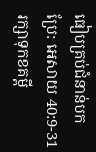ធៀបគ្រប់ជំនាន់បកប្រែ: អេសាយ 40:9-31
រក្សាទុកខគម្ពី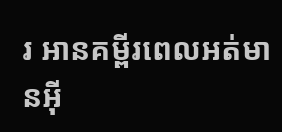រ អានគម្ពីរពេលអត់មានអ៊ី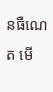នធឺណេត មើ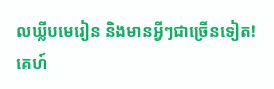លឃ្លីបមេរៀន និងមានអ្វីៗជាច្រើនទៀត!
គេហ៍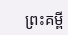ព្រះគម្ពី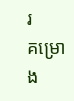រ
គម្រោង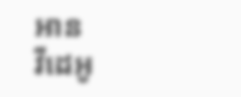អាន
វីដេអូ